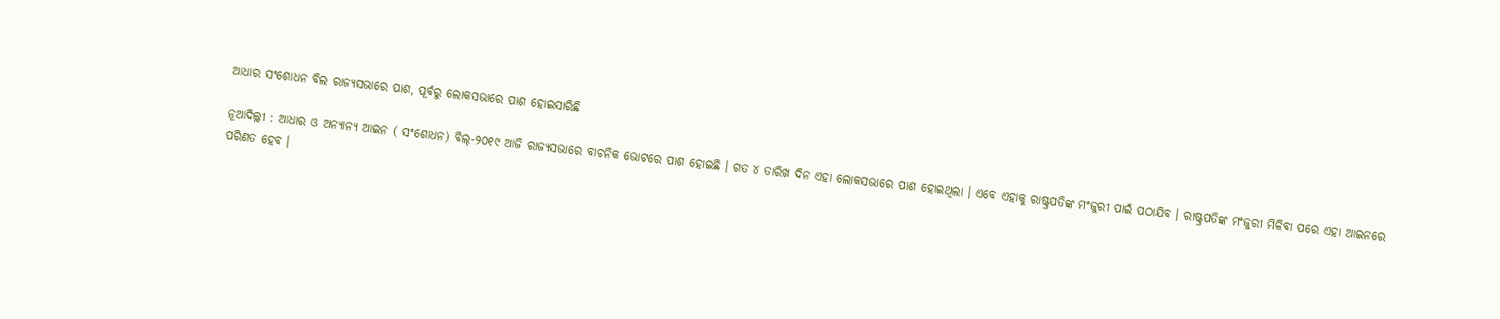ଆଧାର ସଂଶୋଧନ ବିଲ ରାଜ୍ୟସଭାରେ ପାଶ, ପୂର୍ବରୁ ଲୋକସଭାରେ ପାଶ ହୋଇସାରିଛି

ନୂଆଦିଲ୍ଲୀ : ଆଧାର ଓ ଅନ୍ୟାନ୍ୟ ଆଇନ ( ସଂଶୋଧନ) ବିଲ୍‌-୨୦୧୯ ଆଜି ରାଜ୍ୟସଭାରେ ବାଚନିକ ଭୋଟରେ ପାଶ ହୋଇଛି । ଗତ ୪ ତାରିଖ ଦିନ ଏହା ଲୋକସଭାରେ ପାଶ ହୋଇଥିଲା । ଏବେ ଏହାକୁ ରାଷ୍ଟ୍ରପତିଙ୍କ ମଂଜୁରୀ ପାଇଁ ପଠାଯିବ । ରାଷ୍ଟ୍ରପତିଙ୍କ ମଂଜୁରୀ ମିଳିବା ପରେ ଏହା ଆଇନରେ ପରିଣତ ହେବ ।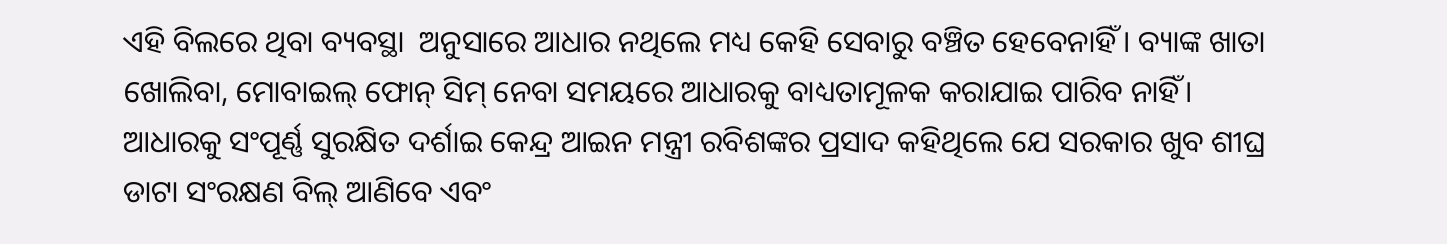ଏହି ବିଲରେ ଥିବା ବ୍ୟବସ୍ଥା  ଅନୁସାରେ ଆଧାର ନଥିଲେ ମଧ୍ୟ କେହି ସେବାରୁ ବଞ୍ଚିତ ହେବେନାହିଁ । ବ୍ୟାଙ୍କ ଖାତା ଖୋଲିବା, ମୋବାଇଲ୍ ଫୋନ୍ ସିମ୍ ନେବା ସମୟରେ ଆଧାରକୁ ବାଧ୍ୟତାମୂଳକ କରାଯାଇ ପାରିବ ନାହିଁ। ଆଧାରକୁ ସଂପୂର୍ଣ୍ଣ ସୁରକ୍ଷିତ ଦର୍ଶାଇ କେନ୍ଦ୍ର ଆଇନ ମନ୍ତ୍ରୀ ରବିଶଙ୍କର ପ୍ରସାଦ କହିଥିଲେ ଯେ ସରକାର ଖୁବ ଶୀଘ୍ର ଡାଟା ସଂରକ୍ଷଣ ବିଲ୍ ଆଣିବେ ଏବଂ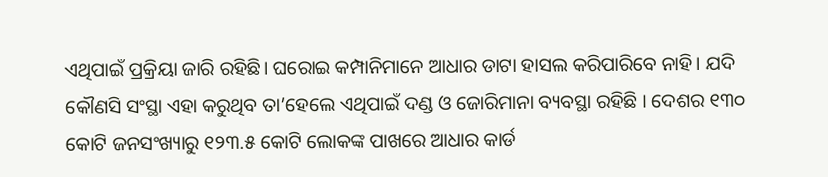ଏଥିପାଇଁ ପ୍ରକ୍ରିୟା ଜାରି ରହିଛି। ଘରୋଇ କମ୍ପାନିମାନେ ଆଧାର ଡାଟା ହାସଲ କରିପାରିବେ ନାହି। ଯଦି କୌଣସି ସଂସ୍ଥା ଏହା କରୁଥିବ ତା’ହେଲେ ଏଥିପାଇଁ ଦଣ୍ଡ ଓ ଜୋରିମାନା ବ୍ୟବସ୍ଥା ରହିଛି । ଦେଶର ୧୩୦ କୋଟି ଜନସଂଖ୍ୟାରୁ ୧୨୩.୫ କୋଟି ଲୋକଙ୍କ ପାଖରେ ଆଧାର କାର୍ଡ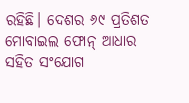ରହିଛି। ଦେଶର ୬୯ ପ୍ରତିଶତ ମୋବାଇଲ ଫୋନ୍ ଆଧାର ସହିତ ସଂଯୋଗ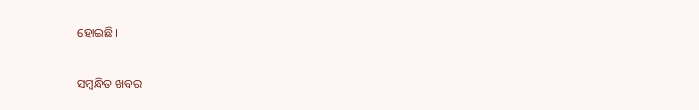ହୋଇଛି।

ସମ୍ବନ୍ଧିତ ଖବର